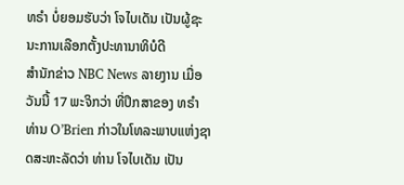ທຣຳ ບໍ່ຍອມຮັບວ່າ ໂຈໄບເດັນ ເປັນຜູ້ຊະນະການເລືອກຕັ້ງປະທານາທິບໍດີ
ສຳນັກຂ່າວ NBC News ລາຍງານ ເມື່ອວັນນີ້ 17 ພະຈິກວ່າ ທີ່ປຶກສາຂອງ ທຣຳ ທ່ານ O’Brien ກ່າວໃນໂທລະພາບແຫ່ງຊາດສະຫະລັດວ່າ ທ່ານ ໂຈໄບເດັນ ເປັນ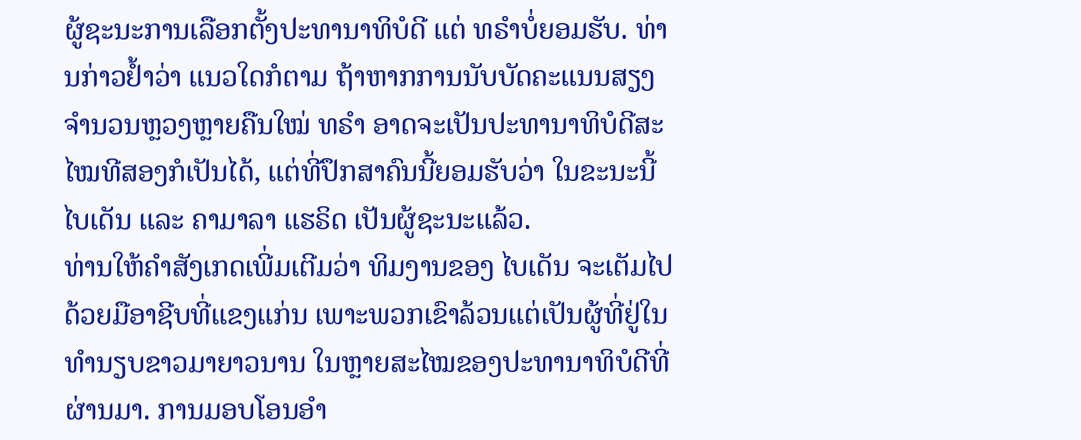ຜູ້ຊະນະການເລືອກຕັ້ງປະທານາທິບໍດີ ແຕ່ ທຣຳບໍ່ຍອມຮັບ. ທ່ານກ່າວຢໍ້າວ່າ ແນວໃດກໍຕາມ ຖ້າຫາກການນັບບັດຄະແນນສຽງຈຳນວນຫຼວງຫຼາຍຄືນໃໝ່ ທຣຳ ອາດຈະເປັນປະທານາທິບໍດີສະໄໝທີສອງກໍເປັນໄດ້, ແຕ່ທີ່ປຶກສາຄົນນີ້ຍອມຮັບວ່າ ໃນຂະນະນີ້ ໄບເດັນ ແລະ ຄາມາລາ ແຮຣິດ ເປັນຜູ້ຊະນະແລ້ວ.
ທ່ານໃຫ້ຄຳສັງເກດເພີ່ມເຕີມວ່າ ທິມງານຂອງ ໄບເດັນ ຈະເຕັມໄປດ້ວຍມືອາຊີບທີ່ແຂງແກ່ນ ເພາະພວກເຂົາລ້ວນແຕ່ເປັນຜູ້ທີ່ຢູ່ໃນທຳນຽບຂາວມາຍາວນານ ໃນຫຼາຍສະໄໝຂອງປະທານາທິບໍດີທີ່ຜ່ານມາ. ການມອບໂອນອຳ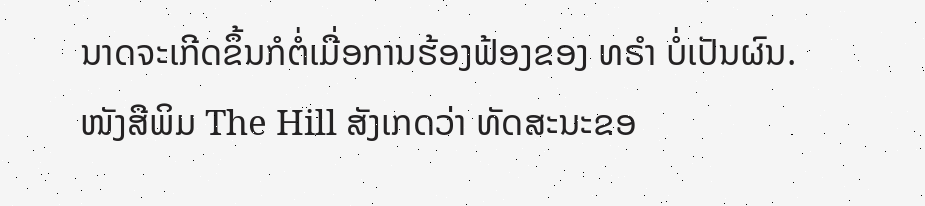ນາດຈະເກີດຂຶ້ນກໍຕໍ່ເມື່ອການຮ້ອງຟ້ອງຂອງ ທຣຳ ບໍ່ເປັນຜົນ.
ໜັງສືພິມ The Hill ສັງເກດວ່າ ທັດສະນະຂອ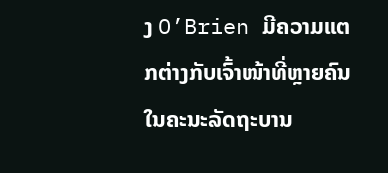ງ O’Brien ມີຄວາມແຕກຕ່າງກັບເຈົ້າໜ້າທີ່ຫຼາຍຄົນໃນຄະນະລັດຖະບານ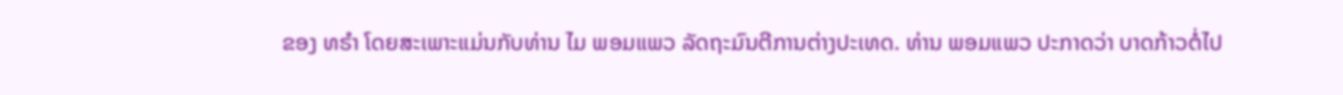ຂອງ ທຣຳ ໂດຍສະເພາະແມ່ນກັບທ່ານ ໄມ ພອມແພວ ລັດຖະມົນຕີການຕ່າງປະເທດ. ທ່ານ ພອມແພວ ປະກາດວ່າ ບາດກ້າວຕໍ່ໄປ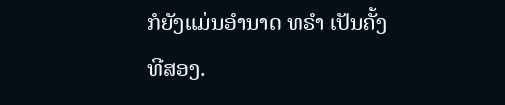ກໍຍັງແມ່ນອຳນາດ ທຣຳ ເປັນຄັ້ງທີສອງ.